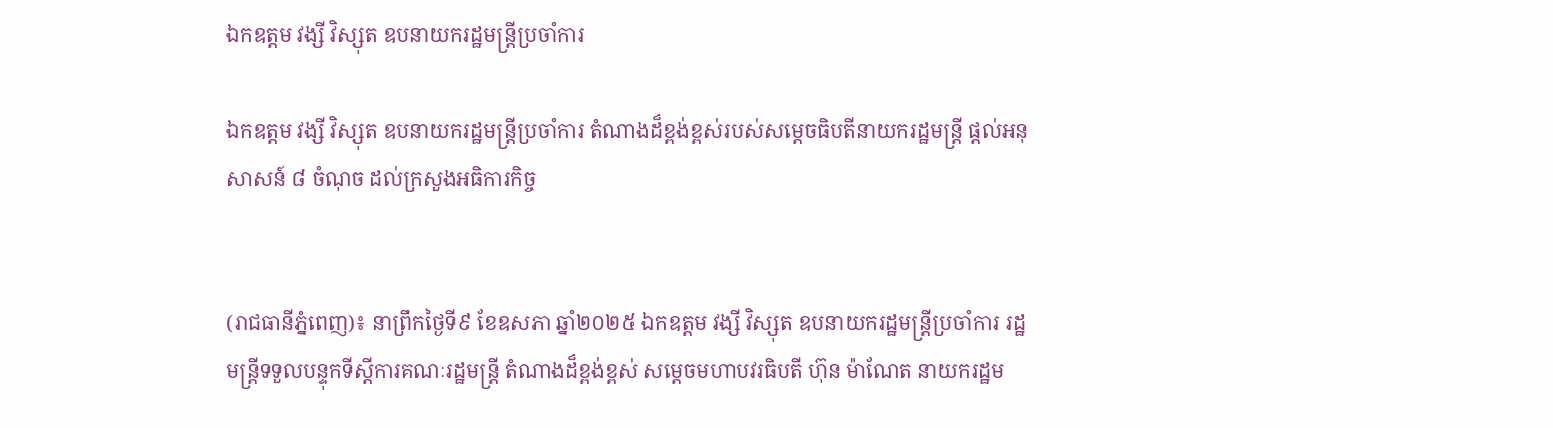ឯកឧត្តម វង្សី វិស្សុត ឧបនាយករដ្ឋមន្ត្រីប្រចាំការ

ឯកឧត្តម វង្សី វិស្សុត ឧបនាយករដ្ឋមន្ត្រីប្រចាំការ តំណាងដ៏ខ្ពង់ខ្ពស់របស់សម្តេចធិបតីនាយករដ្ឋមន្ត្រី ផ្តល់អនុសាសន៍ ៨ ចំណុច ដល់ក្រសួងអធិការកិច្ច


(រាជធានីភ្នំពេញ)៖ នាព្រឹកថ្ងៃទី៩ ខែឧសភា ឆ្នាំ២០២៥ ឯកឧត្តម វង្សី វិស្សុត ឧបនាយករដ្ឋមន្ត្រីប្រចាំការ រដ្ឋមន្ត្រីទទួលបន្ទុកទីស្តីការគណៈរដ្ឋមន្ត្រី តំណាងដ៏ខ្ពង់ខ្ពស់ សម្តេចមហាបវរធិបតី ហ៊ុន ម៉ាណែត នាយករដ្ឋម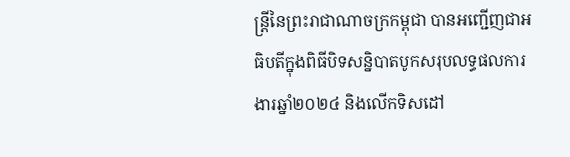ន្ត្រីនៃព្រះរាជាណាចក្រកម្ពុជា បានអញ្ជើញជាអធិបតីក្នុងពិធីបិទសន្និបាតបូកសរុបលទ្ធផលការងារឆ្នាំ២០២៤ និងលើកទិសដៅ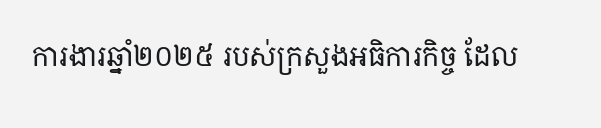ការងារឆ្នាំ២០២៥ របស់ក្រសួងអធិការកិច្ច ដែល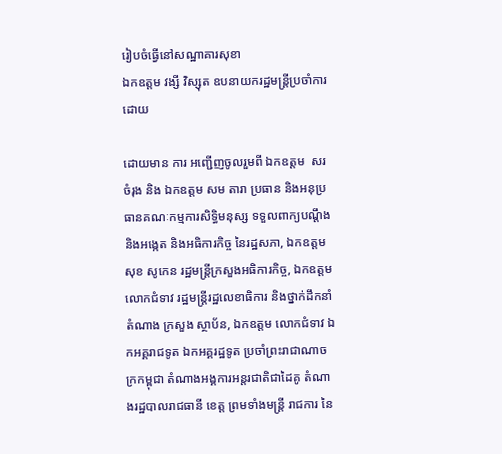រៀបចំធ្វើនៅសណ្ឋាគារសុខា
ឯកឧត្តម វង្សី វិស្សុត ឧបនាយករដ្ឋមន្ត្រីប្រចាំការ
ដោយ

ដោយមាន ការ អញ្ជើញចូលរួមពី ឯកឧត្ដម  សរ ចំរុង និង ឯកឧត្តម សម តារា ប្រធាន និងអនុប្រធានគណៈកម្មការសិទិ្ធមនុស្ស ទទួលពាក្យបណ្ដឹង និងអង្កេត និងអធិការកិច្ច នៃរដ្ឋសភា, ឯកឧត្តម សុខ សូកេន រដ្ឋមន្ដ្រីក្រសួងអធិការកិច្ច, ឯកឧត្តម លោកជំទាវ រដ្ឋមន្ត្រីរដ្ឋលេខាធិការ និងថ្នាក់ដឹកនាំ តំណាង ក្រសួង ស្ថាប័ន, ឯកឧត្តម លោកជំទាវ ឯកអគ្គរាជទូត ឯកអគ្គរដ្ឋទូត ប្រចាំព្រះរាជាណាចក្រកម្ពុជា តំណាងអង្គការអន្តរជាតិជាដៃគូ តំណាងរដ្ឋបាលរាជធានី ខេត្ត ព្រមទាំងមន្ត្រី រាជការ នៃ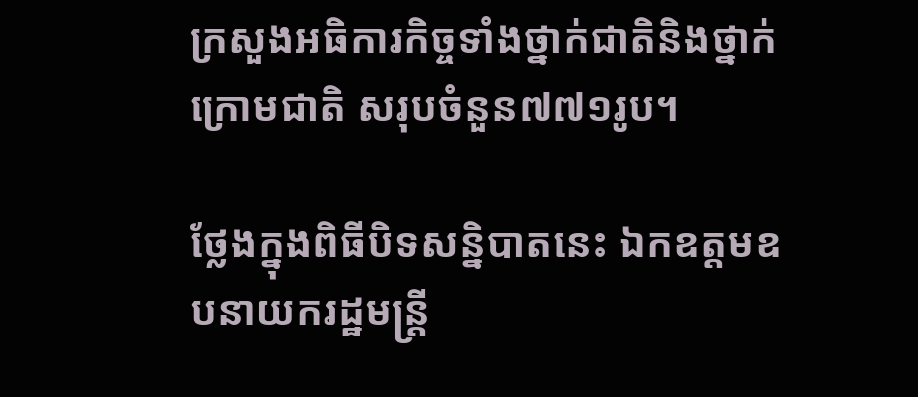ក្រសួងអធិការកិច្ចទាំងថ្នាក់ជាតិនិងថ្នាក់ក្រោមជាតិ សរុបចំនួន៧៧១រូប។

ថ្លែងក្នុងពិធីបិទសន្និបាតនេះ ឯកឧត្តមឧបនាយករដ្ឋមន្ត្រី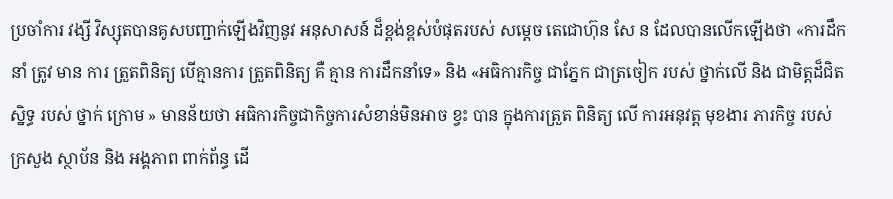ប្រចាំការ វង្សី វិស្សុតបានគូសបញ្ជាក់ឡើងវិញនូវ អនុសាសន៍ ដ៏ខ្ពង់ខ្ពស់បំផុតរបស់ សម្តេច តេជោហ៊ុន សែ ន ដែលបានលើកឡើងថា «ការដឹកនាំ ត្រូវ មាន ការ ត្រួតពិនិត្យ បើគ្មានការ ត្រួតពិនិត្យ គឺ គ្មាន ការដឹកនាំទេ» និង «អធិការកិច្ច ជាភ្នែក ជាត្រចៀក របស់ ថ្នាក់លើ និង ជាមិត្តដ៏ជិត ស្និទ្ធ របស់ ថ្នាក់ ក្រោម » មានន័យថា អធិការកិច្ចជាកិច្ចការសំខាន់មិនអាច ខ្វះ បាន ក្នុងការត្រួត ពិនិត្យ លើ ការអនុវត្ត មុខងារ ភារកិច្ច របស់ ក្រសួង ស្ថាប័ន និង អង្គភាព ពាក់ព័ន្ធ ដើ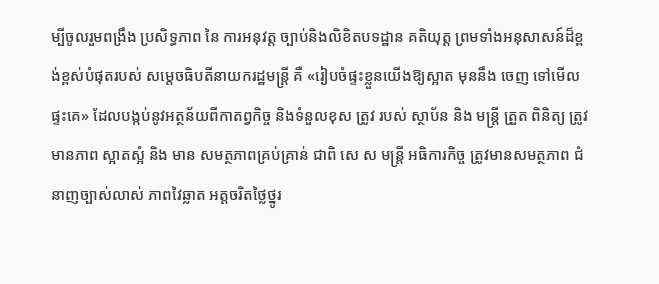ម្បីចូលរួមពង្រឹង ប្រសិទ្ធភាព នៃ ការអនុវត្ត ច្បាប់និងលិខិតបទដ្ឋាន គតិយុត្ត ព្រមទាំងអនុសាសន៍ដ៏ខ្ពង់ខ្ពស់បំផុតរបស់ សម្តេចធិបតីនាយករដ្ឋមន្ត្រី គឺ «រៀបចំផ្ទះខ្លួនយើងឱ្យស្អាត មុននឹង ចេញ ទៅមើល ផ្ទះគេ» ដែលបង្កប់នូវអត្ថន័យពីកាតព្វកិច្ច និងទំនួលខុស ត្រូវ របស់ ស្ថាប័ន និង មន្ត្រី ត្រួត ពិនិត្យ ត្រូវ មានភាព ស្អាតស្អំ និង មាន សមត្ថភាពគ្រប់គ្រាន់ ជាពិ សេ ស មន្រ្តី អធិការកិច្ច ត្រូវមានសមត្ថភាព ជំនាញច្បាស់លាស់ ភាពវៃឆ្លាត អត្តចរិតថ្លៃថ្នូរ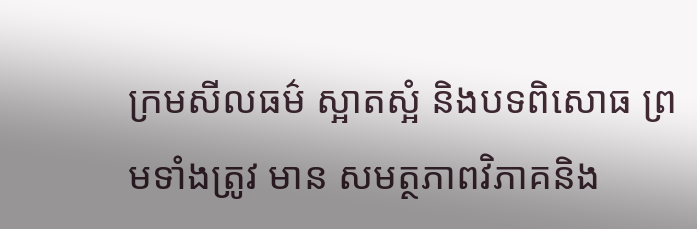ក្រមសីលធម៌ ស្អាតស្អំ និងបទពិសោធ ព្រមទាំងត្រូវ មាន សមត្ថភាពវិភាគនិង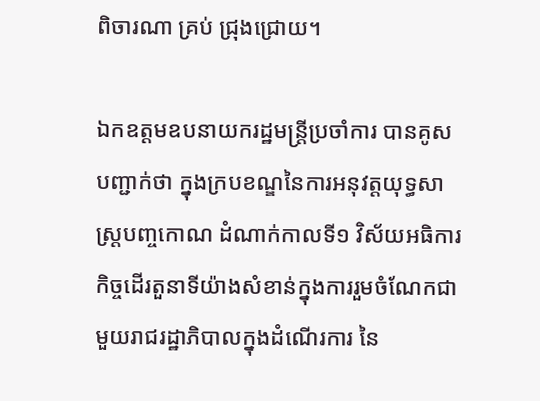ពិចារណា គ្រប់ ជ្រុងជ្រោយ។

ឯកឧត្តមឧបនាយករដ្ឋមន្ត្រីប្រចាំការ បានគូសបញ្ជាក់ថា ក្នុងក្របខណ្ឌនៃការអនុវត្តយុទ្ធសាស្រ្តបញ្ចកោណ ដំណាក់កាលទី១ វិស័យអធិការកិច្ចដើរតួនាទីយ៉ាងសំខាន់ក្នុងការរួមចំណែកជាមួយរាជរដ្ឋាភិបាលក្នុងដំណើរការ នៃ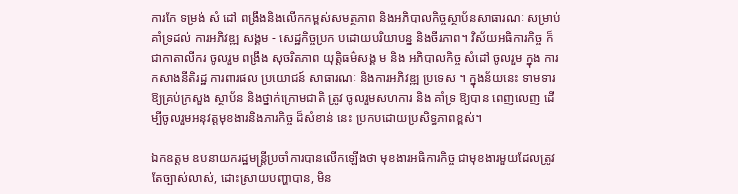ការកែ ទម្រង់ សំ ដៅ ពង្រឹងនិងលើកកម្ពស់សមត្ថភាព និងអភិបាលកិច្ចស្ថាប័នសាធារណៈ សម្រាប់គាំទ្រដល់ ការអភិវឌ្ឍ សង្គម - សេដ្ឋកិច្ចប្រក បដោយបរិយាបន្ន និងចីរភាព។ វិស័យអធិការកិច្ច ក៏ជាកាតាលីករ ចូលរួម ពង្រឹង សុចរិតភាព យុត្តិធម៌សង្គ ម និង អភិបាលកិច្ច សំដៅ ចូលរួម ក្នុង ការកសាងនីតិរដ្ឋ ការពារផល ប្រយោជន៍ សាធារណៈ និងការអភិវឌ្ឍ ប្រទេស ។ ក្នុងន័យនេះ ទាមទារឱ្យគ្រប់ក្រសួង ស្ថាប័ន និងថ្នាក់ក្រោមជាតិ ត្រូវ ចូលរួមសហការ និង គាំទ្រ ឱ្យបាន ពេញលេញ ដើម្បីចូលរួមអនុវត្តមុខងារនិងភារកិច្ច ដ៏សំខាន់ នេះ ប្រកបដោយប្រសិទ្ធភាពខ្ពស់។

ឯកឧត្តម ឧបនាយករដ្ឋមន្រ្តីប្រចាំការបានលើកឡើងថា មុខងារអធិការកិច្ច ជាមុខងារមួយដែលត្រូវតែច្បាស់លាស់, ដោះស្រាយបញ្ហាបាន, មិន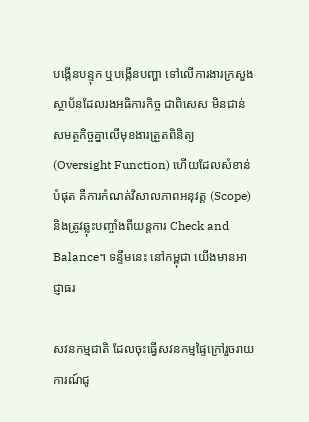បង្កើនបន្ទុក ឬបង្កើនបញ្ហា ទៅលើការងារក្រសួង ស្ថាប័នដែលរងអធិការកិច្ច ជាពិសេស មិនជាន់សមត្ថកិច្ចគ្នាលើមុខងារត្រួតពិនិត្យ (Oversight Function) ហើយដែលសំខាន់បំផុត គឺការកំណត់វិសាលភាពអនុវត្ត (Scope) និងត្រូវឆ្លុះបញ្ចាំងពីយន្តការ Check and Balance។ ទន្ទឹមនេះ នៅកម្ពុជា យើងមានអាជ្ញាធរ

សវនកម្មជាតិ ដែលចុះធ្វើសវនកម្មផ្ទៃក្រៅរួចរាយការណ៍ជូ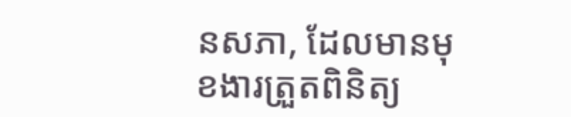នសភា, ដែលមានមុខងារត្រួតពិនិត្យ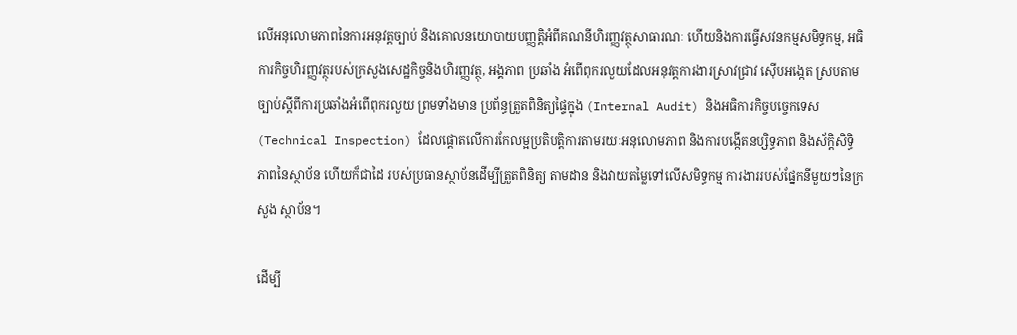លើអនុលោមភាពនៃការអនុវត្តច្បាប់ និងគោលនយោបាយបញ្ញត្តិអំពីគណនីហិរញ្ញវត្ថុសាធារណៈ ហើយនិងការធ្វើសវនកម្មសមិទ្ធកម្ម, អធិការកិច្ចហិរញ្ញវត្ថុរបស់ក្រសួងសេដ្ឋកិច្ចនិងហិរញ្ញវត្ថុ, អង្គភាព ប្រឆាំង អំពើពុករលួយដែលអនុវត្តការងារស្រាវជ្រាវ ស៊ើបអង្កេត ស្របតាមច្បាប់ស្ដីពីការប្រឆាំងអំពើពុករលួយ ព្រមទាំងមាន ប្រព័ន្ធត្រួតពិនិត្យផ្ទៃក្នុង (Internal Audit) និងអធិការកិច្ចបច្ចេកទេស(Technical Inspection) ដែលផ្ដោតលើការកែលម្អប្រតិបត្តិការតាមរយៈអនុលោមភាព និងការបង្កើតនប្សិទ្ធភាព និងស័ក្តិសិទ្ធិភាពនៃស្ថាប័ន ហើយក៏ជាដៃ របស់ប្រធានស្ថាប័នដើម្បីត្រួតពិនិត្យ តាមដាន និងវាយតម្លៃទៅលើសមិទ្ធកម្ម ការងាររបស់ផ្នែកនីមួយៗនៃក្រសួង ស្ថាប័ន។

ដើម្បី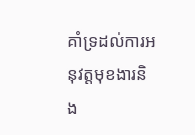គាំទ្រដល់ការអនុវត្តមុខងារនិង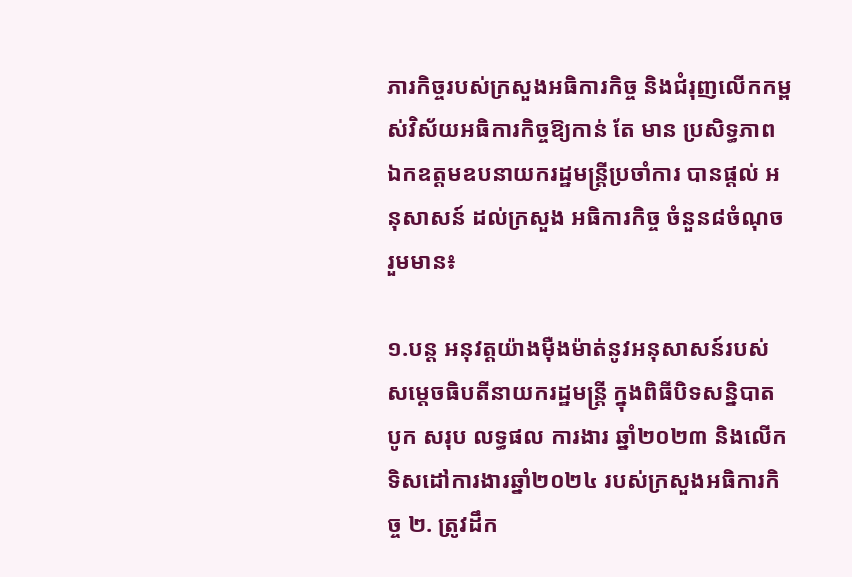ភារកិច្ចរបស់ក្រសួងអធិការកិច្ច និងជំរុញលើកកម្ពស់វិស័យអធិការកិច្ចឱ្យកាន់ តែ មាន ប្រសិទ្ធភាព ឯកឧត្តមឧបនាយករដ្ឋមន្ត្រីប្រចាំការ បានផ្តល់ អនុសាសន៍ ដល់ក្រសួង អធិការកិច្ច ចំនួន៨ចំណុច រួមមាន៖

១.បន្ត អនុវត្តយ៉ាងម៉ឺងម៉ាត់នូវអនុសាសន៍របស់ សម្តេចធិបតីនាយករដ្ឋមន្ត្រី ក្នុងពិធីបិទសន្និបាត បូក សរុប លទ្ធផល ការងារ ឆ្នាំ២០២៣ និងលើកទិសដៅការងារឆ្នាំ២០២៤ របស់ក្រសួងអធិការកិច្ច ២. ត្រូវដឹក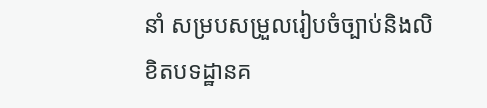នាំ សម្របសម្រួលរៀបចំច្បាប់និងលិខិតបទដ្ឋានគ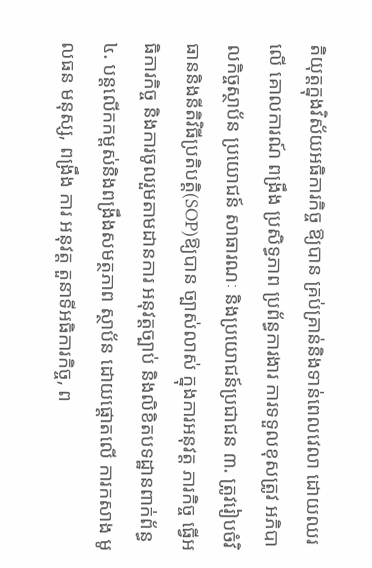តិយុត្តក្នុងវិស័យអធិការកិច្ច ឱ្យបាន គ្រប់គ្រាន់និងទាន់ពេលវេលា ដោយឈរ លើ គោលការណ៍ ពង្រឹង ប្រសិទ្ធភាព ប្រព័ន្ធការងារ ការទទួលខុសត្រូវ អភិបាលកិច្ចស្ថាប័ន ប្រយោជន៍ សាធារណៈ និងប្រយោជន៍ប្រជាជន ៣. ត្រូវរៀបចំវិធាននិងនីតិវិធីប្រតិបត្តិ(SOP)ឱ្យបាន ច្បាស់លាស់ ក្នុងការអនុវត្ត ភារកិច្ច ធ្វើអធិការកិច្ច និងការចូលរួមតាមដានការ អនុវត្តច្បាប់ និងលិខិតបទដ្ឋានពាក់ព័ន្ធ ៤. បន្តលើកកម្ពស់និងពង្រឹងសមត្ថភាព ស្ថាប័ន ដោយផ្តោតលើ ការកសាង មូលធន មនុស្ស, ពង្រឹង ការ អនុវត្ត តួនាទីអធិការកិច្ច, ព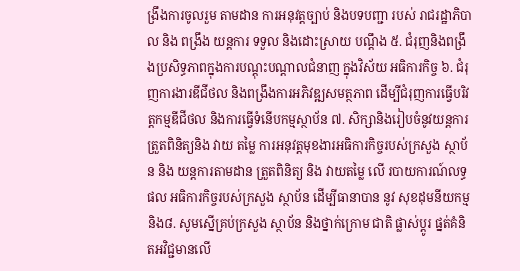ង្រឹងការចូលរួម តាមដាន ការអនុវត្តច្បាប់ និងបទបញ្ជា របស់ រាជរដ្ឋាភិបាល និង ពង្រឹង យន្តការ ទទួល និងដោះស្រាយ បណ្ដឹង ៥. ជំរុញនិងពង្រឹងប្រសិទ្ធភាពក្នុងការបណ្ដុះបណ្ដាលជំនាញ ក្នុងវិស័យ អធិការកិច្ច ៦. ជំរុញការងារឌីជីថល និងពង្រឹងការអភិវឌ្ឍសមត្ថភាព ដើម្បីជំរុញការធ្វើបរិវត្តកម្មឌីជីថល និងការធ្វើទំនើបកម្មស្ថាប័ន ៧. សិក្សានិងរៀបចំនូវយន្តការត្រួតពិនិត្យនិង វាយ តម្លៃ ការអនុវត្តមុខងារអធិការកិច្ចរបស់ក្រសួង ស្ថាប័ន និង យន្តការតាមដាន ត្រួតពិនិត្យ និង វាយតម្លៃ លើ របាយការណ៍លទ្ធផល អធិការកិច្ចរបស់ក្រសួង ស្ថាប័ន ដើម្បីធានាបាន នូវ សុខដុមនីយកម្ម និង៨. សូមស្នើគ្រប់ក្រសួង ស្ថាប័ន និងថ្នាក់ក្រោម ជាតិ ផ្លាស់ប្តូរ ផ្នត់គំនិតអវិជ្ជមានលើ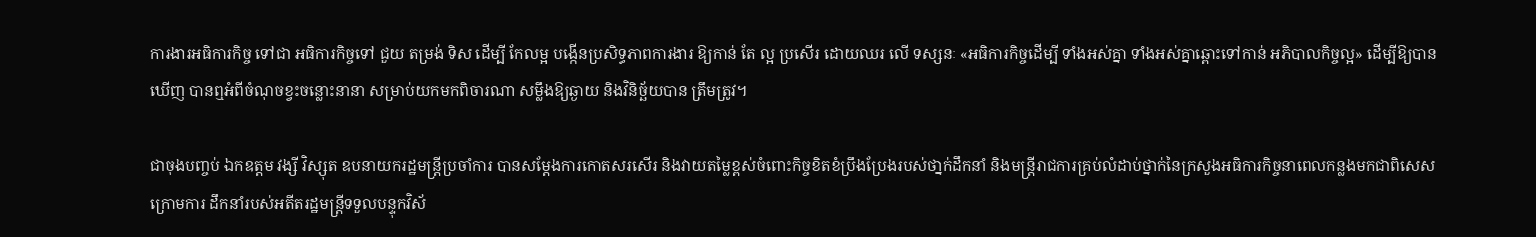ការងារអធិការកិច្ច ទៅជា អធិការកិច្ចទៅ ជួយ តម្រង់ ទិស ដើម្បី កែលម្អ បង្កើនប្រសិទ្ធភាពការងារ ឱ្យកាន់ តែ ល្អ ប្រសើរ ដោយឈរ លើ ទស្សនៈ «អធិការកិច្ចដើម្បី ទាំងអស់គ្នា ទាំងអស់គ្នាឆ្ពោះទៅកាន់ អភិបាលកិច្ចល្អ» ដើម្បីឱ្យបាន ឃើញ បានឮអំពីចំណុចខ្វះចន្លោះនានា សម្រាប់យកមកពិចារណា សម្លឹងឱ្យឆ្ងាយ និងវិនិច្ឆ័យបាន ត្រឹមត្រូវ។

ជាចុងបញ្ចប់ ឯកឧត្តម វង្សី វិស្សុត ឧបនាយករដ្ឋមន្ត្រីប្រចាំការ បានសម្តែងការកោតសរសើរ និងវាយតម្លៃខ្ពស់ចំពោះកិច្ចខិតខំប្រឹងប្រែងរបស់ថា្នក់ដឹកនាំ និងមន្រ្តីរាជការគ្រប់លំដាប់ថ្នាក់នៃក្រសួងអធិការកិច្ចនាពេលកន្លងមកជាពិសេសក្រោមការ ដឹកនាំរបស់អតីតរដ្ឋមន្រ្តីទទួលបន្ទុកវិស័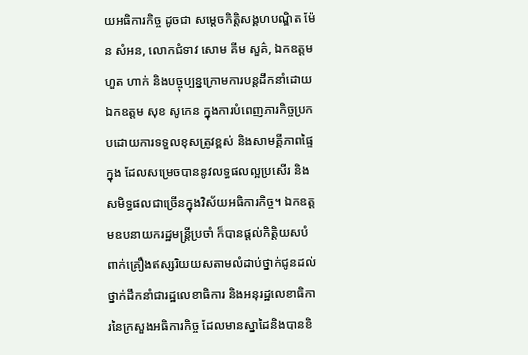យអធិការកិច្ច ដូចជា សម្តេចកិត្តិសង្គហបណ្ឌិត ម៉ែន សំអន, លោកជំទាវ សោម គីម សួគ៌, ឯកឧត្តម ហួត ហាក់ និងបច្ចុប្បន្នក្រោមការបន្តដឹកនាំដោយឯកឧត្តម សុខ សូកេន ក្នុងការបំពេញភារកិច្ចប្រកបដោយការទទួលខុសត្រូវខ្ពស់ និងសាមគ្គីភាពផ្ទៃក្នុង ដែលសម្រេចបាននូវលទ្ធផលល្អប្រសើរ និងសមិទ្ធផលជាច្រើនក្នុងវិស័យអធិការកិច្ច។ ឯកឧត្តមឧបនាយករដ្ឋមន្ត្រីប្រចាំ ក៏បានផ្តល់កិត្តិយសបំពាក់គ្រឿងឥស្សរិយយសតាមលំដាប់ថ្នាក់ជូនដល់ថ្នាក់ដឹកនាំជារដ្ឋលេខាធិការ និងអនុរដ្ឋលេខាធិការនៃក្រសួងអធិការកិច្ច ដែលមានស្នាដៃនិងបានខិ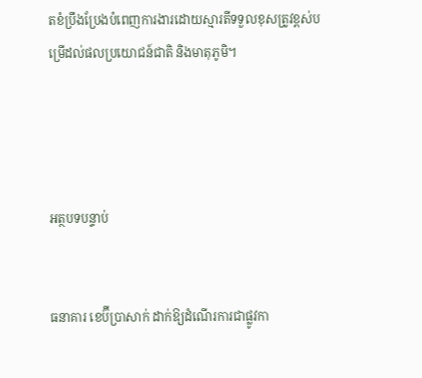តខំប្រឹងប្រែងបំពេញការងារដោយស្មារតីទទួលខុសត្រូវខ្ពស់បម្រើដល់ផលប្រយោជន៍ជាតិ និងមាតុភូមិ។




អត្ថបទបន្ទាប់


ធនាគារ ខេប៊ីប្រាសាក់ ដាក់ឱ្យដំណើរការជាផ្លូវកា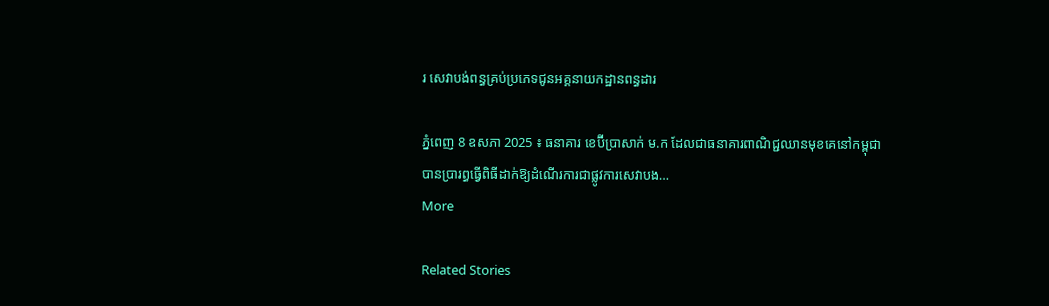រ សេវាបង់ពន្ធគ្រប់ប្រភេទជូនអគ្គនាយកដ្ឋានពន្ធដារ

ភ្នំពេញ 8 ឧសភា 2025 ៖ ធនាគារ ខេប៊ីប្រាសាក់ ម.ក ដែលជាធនាគារពាណិជ្ជឈានមុខគេនៅកម្ពុជា បានប្រារព្ធធ្វើពិធីដាក់ឱ្យដំណើរការជាផ្លូវការសេវាបង…
More

Related Stories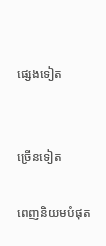ផ្សេងទៀត


ច្រើនទៀត

ពេញនិយមបំផុត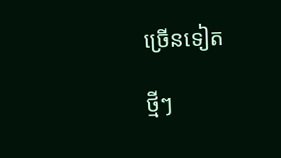ច្រើនទៀត

ថ្មីៗ